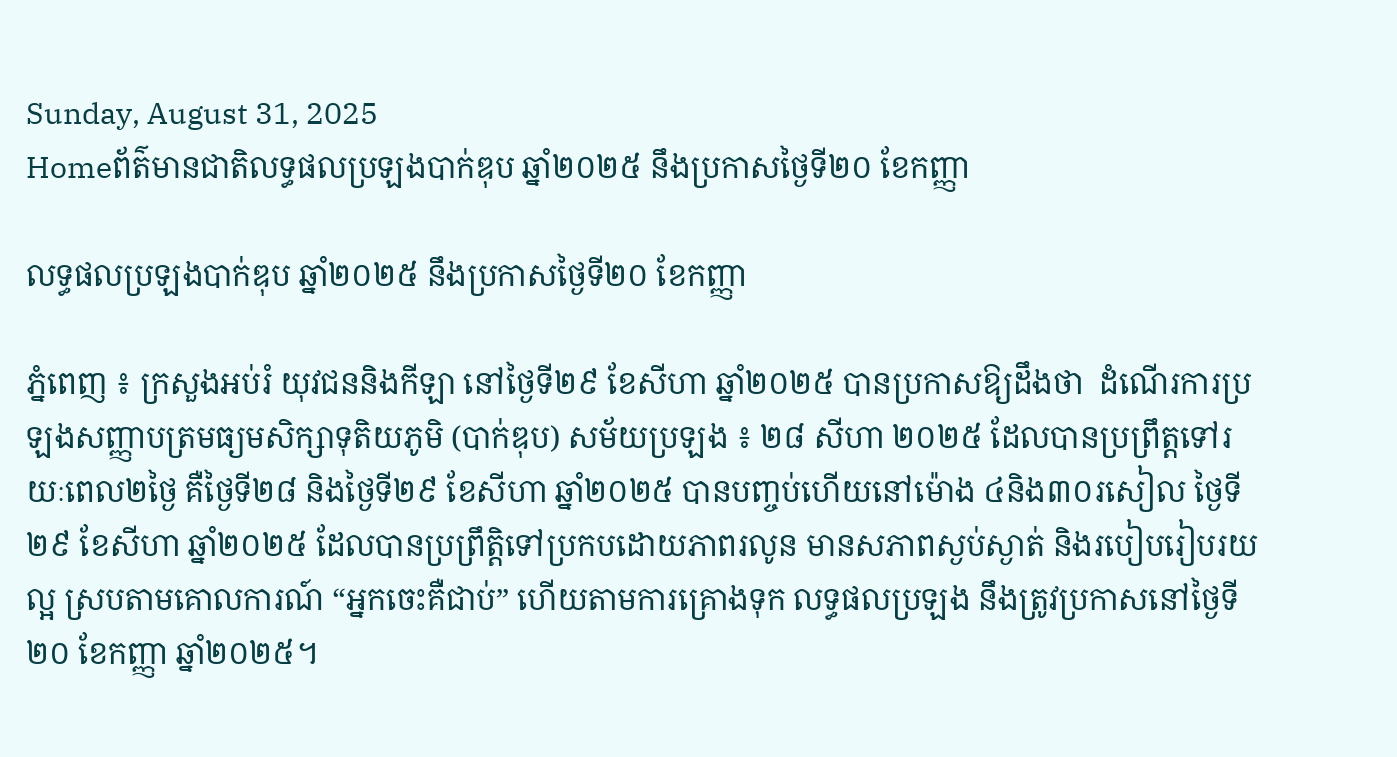Sunday, August 31, 2025
Homeព័ត៌មានជាតិលទ្ធផលប្រឡងបាក់ឌុប ឆ្នាំ២០២៥ នឹងប្រកាសថ្ងៃទី២០ ខែកញ្ញា

លទ្ធផលប្រឡងបាក់ឌុប ឆ្នាំ២០២៥ នឹងប្រកាសថ្ងៃទី២០ ខែកញ្ញា

ភ្នំពេញ ៖ ក្រសួងអប់រំ យុវជននិងកីឡា នៅថ្ងៃទី២៩ ខែសីហា ឆ្នាំ២០២៥ បានប្រកាសឱ្យដឹងថា  ដំណើរការប្រឡងសញ្ញាបត្រមធ្យមសិក្សាទុតិយភូមិ (បាក់ឌុប) សម័យប្រឡង ៖ ២៨ សីហា ២០២៥ ដែលបានប្រព្រឹត្តទៅរយៈពេល២ថ្ងៃ គឺថ្ងៃទី២៨ និងថ្ងៃទី២៩ ខែសីហា ឆ្នាំ២០២៥ បានបញ្ចប់ហើយនៅម៉ោង ៤និង៣០រសៀល ថ្ងៃទី២៩ ខែសីហា ឆ្នាំ២០២៥ ដែលបានប្រព្រឹត្តិទៅប្រកបដោយភាពរលូន មានសភាពស្ងប់ស្ងាត់ និងរបៀបរៀបរយល្អ ស្របតាមគោលការណ៍ “អ្នកចេះគឺជាប់” ហើយតាមការគ្រោងទុក លទ្ធផលប្រឡង នឹងត្រូវប្រកាសនៅថ្ងៃទី២០ ខែកញ្ញា ឆ្នាំ២០២៥។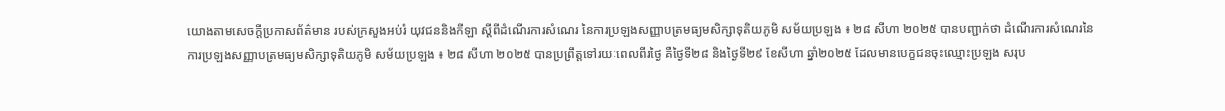យោងតាមសេចក្តីប្រកាសព័ត៌មាន របស់ក្រសួងអប់រំ យុវជននិងកីឡា ស្តីពីដំណើរការសំណេរ នៃការប្រឡងសញ្ញាបត្រមធ្យមសិក្សាទុតិយភូមិ សម័យប្រឡង ៖ ២៨ សីហា ២០២៥ បានបញ្ជាក់ថា ដំណើរការសំណេរនៃការប្រឡងសញ្ញាបត្រមធ្យមសិក្សាទុតិយភូមិ សម័យប្រឡង ៖ ២៨ សីហា ២០២៥ បានប្រព្រឹត្តទៅរយៈពេលពីរថ្ងៃ គឺថ្ងៃទី២៨ និងថ្ងៃទី២៩ ខែសីហា ឆ្នាំ២០២៥ ដែលមានបេក្ខជនចុះឈ្មោះប្រឡង សរុប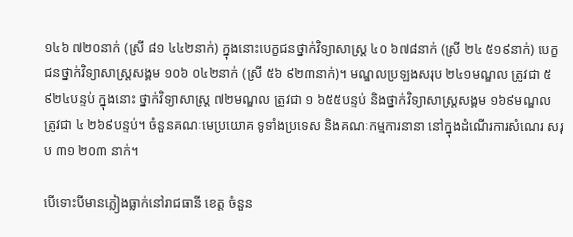១៤៦ ៧២០នាក់ (ស្រី ៨១ ៤៤២នាក់) ក្នុងនោះបេក្ខជនថ្នាក់វិទ្យាសាស្ត្រ ៤០ ៦៧៨នាក់ (ស្រី ២៤ ៥១៩នាក់) បេក្ខជនថ្នាក់វិទ្យាសាស្ត្រសង្គម ១០៦ ០៤២នាក់ (ស្រី ៥៦ ៩២៣នាក់)។ មណ្ឌលប្រឡងសរុប ២៤១មណ្ឌល ត្រូវជា ៥ ៩២៤បន្ទប់ ក្នុងនោះ ថ្នាក់វិទ្យាសាស្ត្រ ៧២មណ្ឌល ត្រូវជា ១ ៦៥៥បន្ទប់ និងថ្នាក់វិទ្យាសាស្ត្រសង្គម ១៦៩មណ្ឌល ត្រូវជា ៤ ២៦៩បន្ទប់។ ចំនួនគណៈមេប្រយោគ ទូទាំងប្រទេស និងគណៈកម្មការនានា នៅក្នុងដំណើរការសំណេរ សរុប ៣១ ២០៣ នាក់។

បើទោះបីមានភ្លៀងធ្លាក់នៅរាជធានី ខេត្ត ចំនួន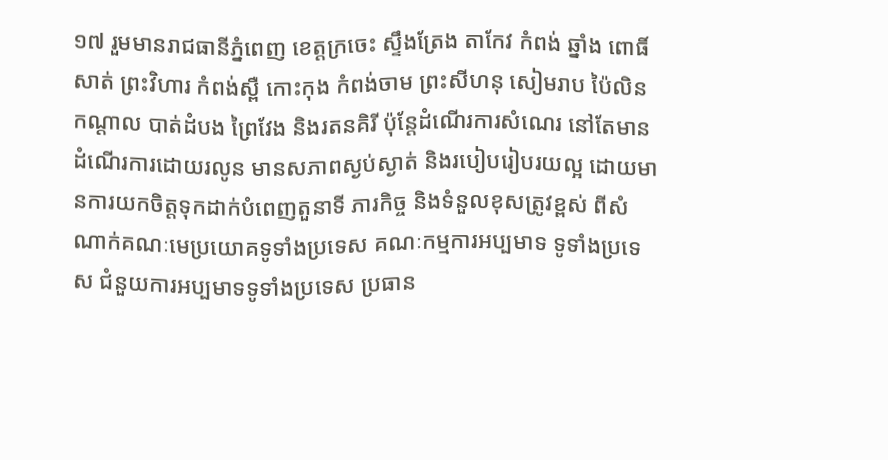១៧ រួមមានរាជធានីភ្នំពេញ ខេត្តក្រចេះ ស្ទឹងត្រែង តាកែវ កំពង់ ឆ្នាំង ពោធិ៍សាត់ ព្រះវិហារ កំពង់ស្ពឺ កោះកុង កំពង់ចាម ព្រះសីហនុ សៀមរាប ប៉ៃលិន កណ្តាល បាត់ដំបង ព្រៃវែង និងរតនគិរី ប៉ុន្តែដំណើរការសំណេរ នៅតែមានដំណើរការដោយរលូន មានសភាពស្ងប់ស្ងាត់ និងរបៀបរៀបរយល្អ ដោយមានការយកចិត្តទុកដាក់បំពេញតួនាទី ភារកិច្ច និងទំនួលខុសត្រូវខ្ពស់ ពីសំណាក់គណៈមេប្រយោគទូទាំងប្រទេស គណៈកម្មការអប្បមាទ ទូទាំងប្រទេស ជំនួយការអប្បមាទទូទាំងប្រទេស ប្រធាន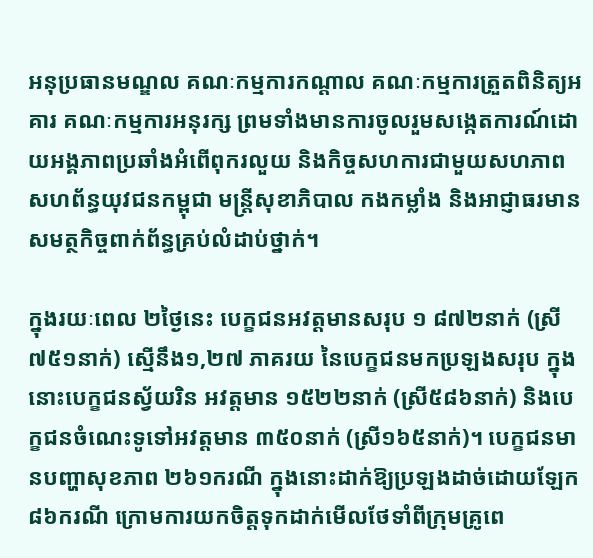អនុប្រធានមណ្ឌល គណៈកម្មការកណ្តាល គណៈកម្មការត្រួតពិនិត្យអគារ គណៈកម្មការអនុរក្ស ព្រមទាំងមានការចូលរួមសង្កេតការណ៍ដោយអង្គភាពប្រឆាំងអំពើពុករលួយ និងកិច្ចសហការជាមួយសហភាពសហព័ន្ធយុវជនកម្ពុជា មន្ត្រីសុខាភិបាល កងកម្លាំង និងអាជ្ញាធរមានសមត្ថកិច្ចពាក់ព័ន្ធគ្រប់លំដាប់ថ្នាក់។

ក្នុងរយៈពេល ២ថ្ងៃនេះ បេក្ខជនអវត្តមានសរុប ១ ៨៧២នាក់ (ស្រី៧៥១នាក់) ស្មើនឹង១,២៧ ភាគរយ នៃបេក្ខជនមកប្រឡងសរុប ក្នុងនោះបេក្ខជនស្វ័យរិន អវត្តមាន ១៥២២នាក់ (ស្រី៥៨៦នាក់) និងបេក្ខជនចំណេះទូទៅអវត្តមាន ៣៥០នាក់ (ស្រី១៦៥នាក់)។ បេក្ខជនមានបញ្ហាសុខភាព ២៦១ករណី ក្នុងនោះដាក់ឱ្យប្រឡងដាច់ដោយឡែក ៨៦ករណី ក្រោមការយកចិត្តទុកដាក់មើលថែទាំពីក្រុមគ្រូពេ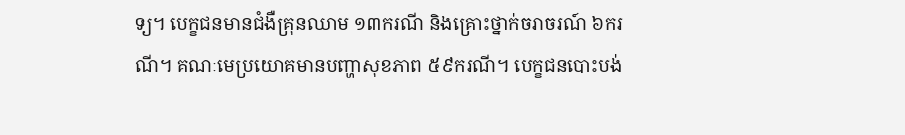ទ្យ។ បេក្ខជនមានជំងឺគ្រុនឈាម ១៣ករណី និងគ្រោះថ្នាក់ចរាចរណ៍ ៦ករណី។ គណៈមេប្រយោគមានបញ្ហាសុខភាព ៥៩ករណី។ បេក្ខជនបោះបង់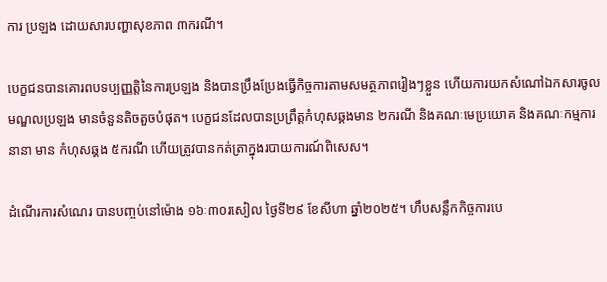ការ ប្រឡង ដោយសារបញ្ហាសុខភាព ៣ករណី។

បេក្ខជនបានគោរពបទប្បញ្ញត្តិនៃការប្រឡង និងបានប្រឹងប្រែងធ្វើកិច្ចការតាមសមត្ថភាពរៀងៗខ្លួន ហើយការយកសំណៅឯកសារចូលមណ្ឌលប្រឡង មានចំនួនតិចតួចបំផុត។ បេក្ខជនដែលបានប្រព្រឹត្តកំហុសឆ្គងមាន ២ករណី និងគណៈមេប្រយោគ និងគណៈកម្មការនានា មាន កំហុសឆ្គង ៥ករណី ហើយត្រូវបានកត់ត្រាក្នុងរបាយការណ៍ពិសេស។

ដំណើរការសំណេរ បានបញ្ចប់នៅម៉ោង ១៦ៈ៣០រសៀល ថ្ងៃទី២៩ ខែសីហា ឆ្នាំ២០២៥។ ហឹបសន្លឹកកិច្ចការបេ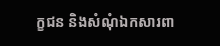ក្ខជន និងសំណុំឯកសារពា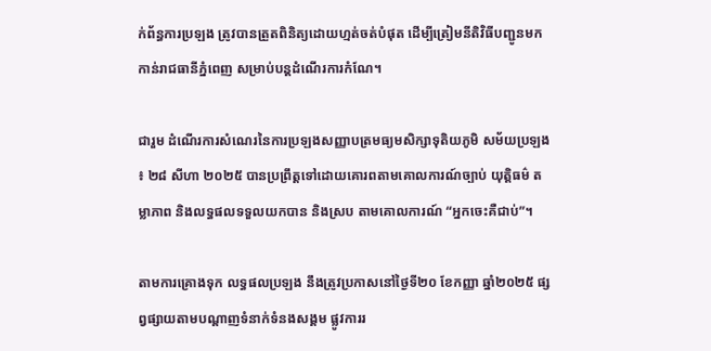ក់ព័ន្ធការប្រឡង ត្រូវបានត្រួតពិនិត្យដោយហ្មត់ចត់បំផុត ដើម្បីត្រៀមនីតិវិធីបញ្ជូនមកកាន់រាជធានីភ្នំពេញ សម្រាប់បន្តដំណើរការកំណែ។

ជារួម ដំណើរការសំណេរនៃការប្រឡងសញ្ញាបត្រមធ្យមសិក្សាទុតិយភូមិ សម័យប្រឡង ៖ ២៨ សីហា ២០២៥ បានប្រព្រឹត្តទៅដោយគោរពតាមគោលការណ៍ច្បាប់ យុត្តិធម៌ តម្លាភាព និងលទ្ធផលទទួលយកបាន និងស្រប តាមគោលការណ៍ “អ្នកចេះគឺជាប់”។

តាមការគ្រោងទុក លទ្ធផលប្រឡង នឹងត្រូវប្រកាសនៅថ្ងៃទី២០ ខែកញ្ញា ឆ្នាំ២០២៥ ផ្សព្វផ្សាយតាមបណ្តាញទំនាក់ទំនងសង្គម ផ្លូវការរ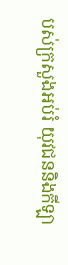បស់ក្រសួងអប់រំ យុវជននិងកីឡា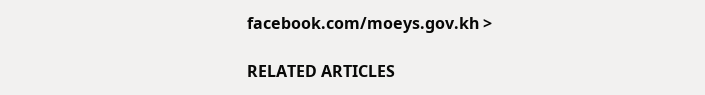facebook.com/moeys.gov.kh >

RELATED ARTICLES